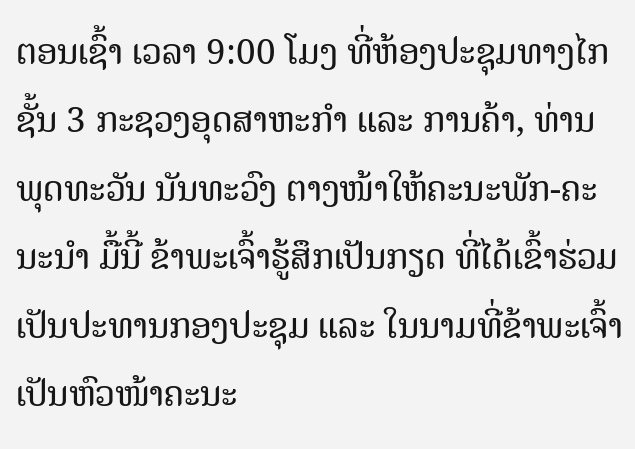ຕອນເຊົ້າ ເວລາ 9:00 ໂມງ ທີ່ຫ້ອງປະຊຸມທາງໄກ ຊັ້ນ 3 ກະຊວງອຸດສາຫະກໍາ ແລະ ການຄ້າ, ທ່ານ ພຸດທະວັນ ນັນທະວົງ ຕາງໜ້າໃຫ້ຄະນະພັກ-ຄະນະນຳ ມື້ນີ້ ຂ້າພະເຈົ້າຮູ້ສຶກເປັນກຽດ ທີ່ໄດ້ເຂົ້າຮ່ວມເປັນປະທານກອງປະຊຸມ ແລະ ໃນນາມທີ່ຂ້າພະເຈົ້າ ເປັນຫົວໜ້າຄະນະ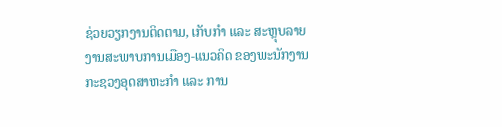ຊ່ວຍວຽກງານຕິດຕາມ, ເກັບກໍາ ແລະ ສະຫຼຸບລາຍງານສະພາບການເມືອງ-ແນວຄິດ ຂອງພະນັກງານກະຊວງອຸດສາຫະກໍາ ແລະ ການ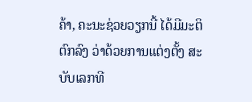ຄ້າ, ຄະນະຊ່ວຍວຽກນີ້ ໄດ້ມີມະຕິຕົກລົງ ວ່າດ້ວຍການແຕ່ງຕັ້ງ ສະບັບເລກທີ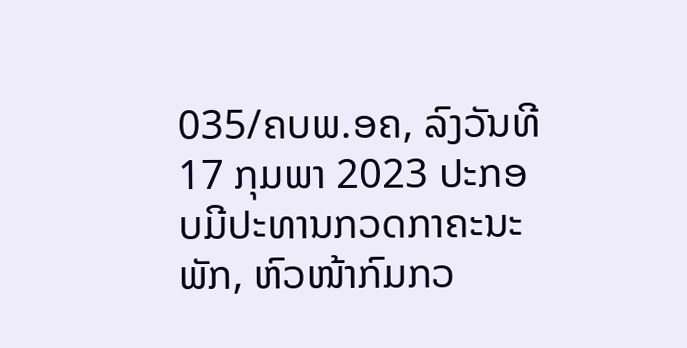035/ຄບພ.ອຄ, ລົງວັນທີ 17 ກຸມພາ 2023 ປະກອບມີປະທານກວດກາຄະນະພັກ, ຫົວໜ້າກົມກວ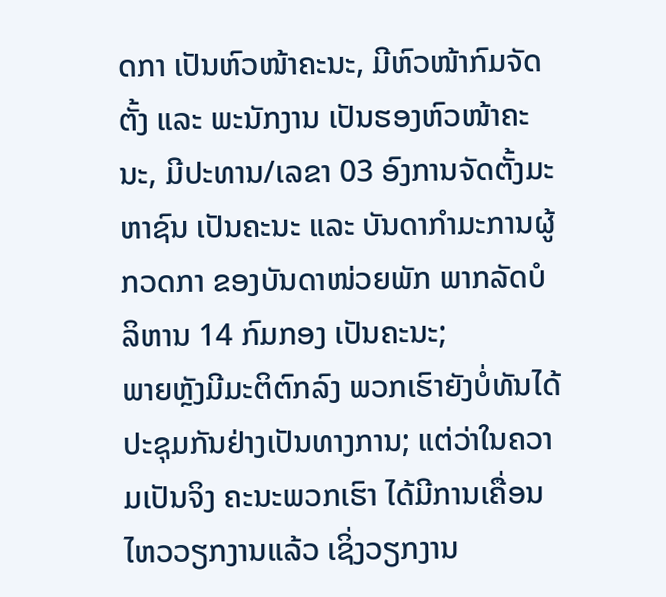ດກາ ເປັນຫົວໜ້າຄະນະ, ມີຫົວໜ້າກົມຈັດຕັ້ງ ແລະ ພະນັກງານ ເປັນຮອງຫົວໜ້າຄະນະ, ມີປະທານ/ເລຂາ 03 ອົງການຈັດຕັ້ງມະຫາຊົນ ເປັນຄະນະ ແລະ ບັນດາກໍາມະການຜູ້ກວດກາ ຂອງບັນດາໜ່ວຍພັກ ພາກລັດບໍລິຫານ 14 ກົມກອງ ເປັນຄະນະ;
ພາຍຫຼັງມີມະຕິຕົກລົງ ພວກເຮົາຍັງບໍ່ທັນໄດ້ປະຊຸມກັນຢ່າງເປັນທາງການ; ແຕ່ວ່າໃນຄວາມເປັນຈິງ ຄະນະພວກເຮົາ ໄດ້ມີການເຄື່ອນໄຫວວຽກງານແລ້ວ ເຊິ່ງວຽກງານ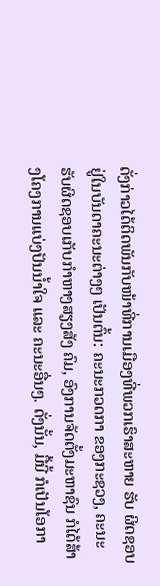ດັ່ງກ່າວໄດ້ຕິດພັນກັບໜ້າທີ່ການເມືອງທີ່ພວກເຮົາສະຫາຍ ຮັບ ຜິດຊອບ ຢູ່ໃນບັນດາຄະນະຕ່າງໆ ເປັນຕົ້ນ: ຄະນະກວດກາ ຂອງກະຊວງ, ຄະນະຮັບຜິດຊອບເກັບກໍາຫາງສຽງສັງ ຄົມ, ອົງການຈັດຕັ້ງມະຫາຊົນ ກໍໄດ້ສ້າງໂຄງການແບ່ງປັນນໍ້າໃຈ ແລະ ຄະນະອື່ນໆ. ດັ່ງນັ້ນ, ມື້ນີ້ ກໍເປັນໂອກາ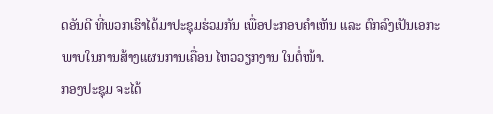ດອັນດີ ທີ່ພວກເຮົາໄດ້ມາປະຊຸມຮ່ວມກັນ ເພື່ອປະກອບຄຳເຫັນ ແລະ ຕົກລົງເປັນເອກະພາບໃນການສ້າງແຜນການເຄື່ອນ ໄຫວວຽກງານ ໃນຕໍ່ໜ້າ.
ກອງປະຊຸມ ຈະໄດ້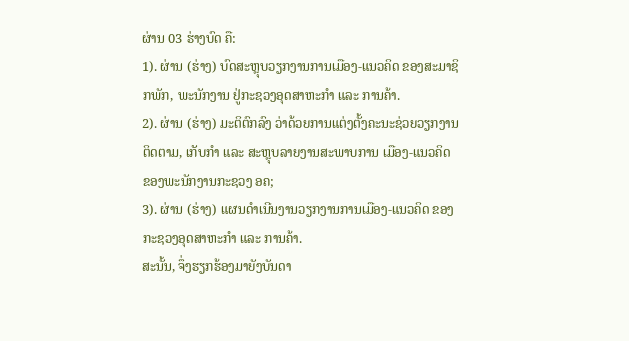ຜ່ານ 03 ຮ່າງບົດ ຄື:
1). ຜ່ານ (ຮ່າງ) ບົດສະຫຼຸບວຽກງານການເມືອງ-ແນວຄິດ ຂອງສະມາຊິກພັກ, ພະນັກງານ ຢູ່ກະຊວງອຸດສາຫະກໍາ ແລະ ການຄ້າ.
2). ຜ່ານ (ຮ່າງ) ມະຕິຕົກລົງ ວ່າດ້ວຍການແຕ່ງຕັ້ງຄະນະຊ່ວຍວຽກງານຕິດຕາມ, ເກັບກໍາ ແລະ ສະຫຼຸບລາຍງານສະພາບການ ເມືອງ-ແນວຄິດ ຂອງພະນັກງານກະຊວງ ອຄ;
3). ຜ່ານ (ຮ່າງ) ແຜນດໍາເນີນງານວຽກງານການເມືອງ-ແນວຄິດ ຂອງກະຊວງອຸດສາຫະກໍາ ແລະ ການຄ້າ.
ສະນັ້ນ, ຈຶ່ງຮຽກຮ້ອງມາຍັງບັນດາ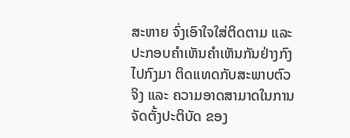ສະຫາຍ ຈົ່ງເອົາໃຈໃສ່ຕິດຕາມ ແລະ ປະກອບຄຳເຫັນຄຳເຫັນກັນຢ່າງກົງໄປກົງມາ ຕິດແທດກັບສະພາບຕົວຈິງ ແລະ ຄວາມອາດສາມາດໃນການຈັດຕັ້ງປະຕິບັດ ຂອງ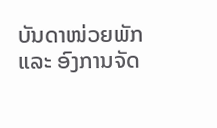ບັນດາໜ່ວຍພັກ ແລະ ອົງການຈັດ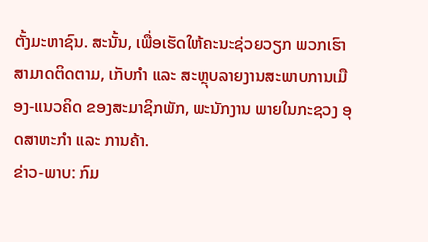ຕັ້ງມະຫາຊົນ. ສະນັ້ນ, ເພື່ອເຮັດໃຫ້ຄະນະຊ່ວຍວຽກ ພວກເຮົາ ສາມາດຕິດຕາມ, ເກັບກໍາ ແລະ ສະຫຼຸບລາຍງານສະພາບການເມືອງ-ແນວຄິດ ຂອງສະມາຊິກພັກ, ພະນັກງານ ພາຍໃນກະຊວງ ອຸດສາຫະກໍາ ແລະ ການຄ້າ.
ຂ່າວ-ພາບ: ກົມ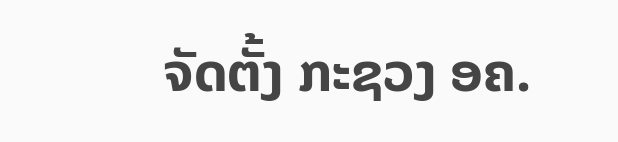ຈັດຕັ້ງ ກະຊວງ ອຄ.